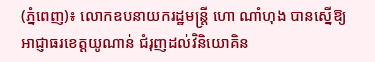(ភ្នំពេញ)៖ លោកឧបនាយករដ្ឋមន្ដ្រី ហោ ណាំហុង បានស្នើឱ្យ អាជ្ញាធរខេត្តយូណាន់ ជំរុញដល់វិនិយោគិន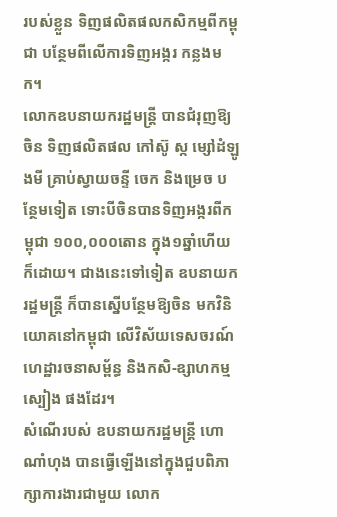របស់ខ្លួន ទិញផលិតផលកសិកម្មពីកម្ពុជា បន្ថែមពីលើការទិញអង្ករ កន្លងមក។
លោកឧបនាយករដ្ឋមន្រ្តី បានជំរុញឱ្យចិន ទិញផលិតផល កៅស៊ូ ស្ក ម្សៅដំឡូងមី គ្រាប់ស្វាយចន្ទី ចេក និងម្រេច បន្ថែមទៀត ទោះបីចិនបានទិញអង្ករពីកម្ពុជា ១០០,០០០តោន ក្នុង១ឆ្នាំហើយក៏ដោយ។ ជាងនេះទៅទៀត ឧបនាយករដ្ឋមន្ដ្រី ក៏បានស្នើបន្ថែមឱ្យចិន មកវិនិយោគនៅកម្ពុជា លើវិស័យទេសចរណ៍ ហេដ្ឋារចនាសម្ព័ន្ធ និងកសិ-ឧ្សាហកម្មស្បៀង ផងដែរ។
សំណើរបស់ ឧបនាយករដ្ឋមន្ដ្រី ហោ ណាំហុង បានធ្វើឡើងនៅក្នុងជួបពិភាក្សាការងារជាមួយ លោក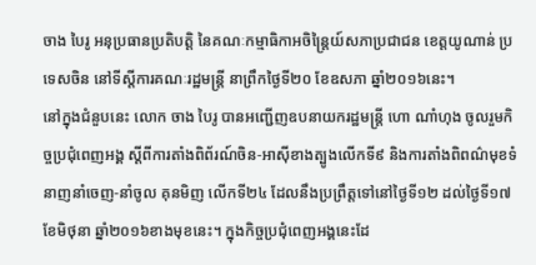ចាង បៃរូ អនុប្រធានប្រតិបត្តិ នៃគណៈកម្មាធិកាអចិន្ត្រៃយ៍សភាប្រជាជន ខេត្តយូណាន់ ប្រទេសចិន នៅទីស្តីការគណៈរដ្ឋមន្រ្តី នាព្រឹកថ្ងៃទី២០ ខែឧសភា ឆ្នាំ២០១៦នេះ។
នៅក្នុងជំនួបនេះ លោក ចាង បៃរូ បានអញ្ជើញឧបនាយករដ្ឋមន្ដ្រី ហោ ណាំហុង ចូលរួមកិច្ចប្រជុំពេញអង្គ ស្ដីពីការតាំងពិព័រណ៍ចិន-អាស៊ីខាងត្បូងលើកទី៩ និងការតាំងពិពណ៌មុខទំនាញនាំចេញ-នាំចូល គុនមិញ លើកទី២៤ ដែលនឹងប្រព្រឹត្តទៅនៅថ្ងៃទី១២ ដល់ថ្ងៃទី១៧ ខែមិថុនា ឆ្នាំ២០១៦ខាងមុខនេះ។ ក្នុងកិច្ចប្រជុំពេញអង្គនេះដែ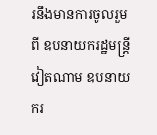រនឹងមានការចូលរួមពី ឧបនាយករដ្ឋមន្ដ្រីវៀតណាម ឧបនាយករ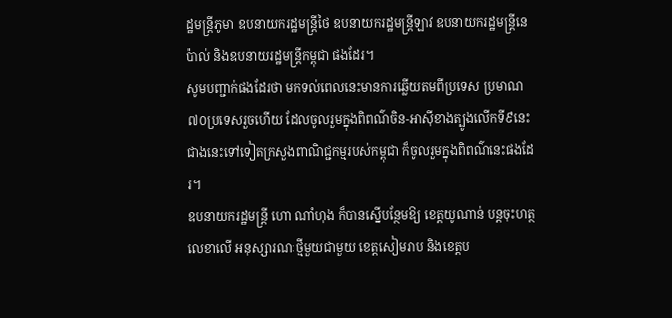ដ្ឋមន្ដ្រីភូមា ឧបនាយករដ្ឋមន្ដ្រីថៃ ឧបនាយករដ្ឋមន្ដ្រីឡាវ ឧបនាយករដ្ឋមន្ដ្រីនេប៉ាល់ និងឧបនាយរដ្ឋមន្ដ្រីកម្ពុជា ផងដែរ។
សូមបញ្ជាក់ផងដែរថា មកទល់ពេលនេះមានការឆ្លើយតមពីប្រទេស ប្រមាណ៧០ប្រទេសរួចហើយ ដែលចូលរួមក្នុងពិពណ៌ចិន-អាស៊ីខាងត្បូងលើកទី៩នេះ ជាងនេះទៅទៀតក្រសួងពាណិជ្ជកម្មរបស់កម្ពុជា ក៏ចូលរួមក្នុងពិពណ៌នេះផងដែរ។
ឧបនាយករដ្ឋមន្ដ្រី ហោ ណាំហុង ក៏បានស្នើបន្ថែមឱ្យ ខេត្តយូណាន់ បន្ដចុះហត្ថលេខាលើ អនុស្សារណៈថ្មីមួយជាមួយ ខេត្តសៀមរាប និងខេត្តប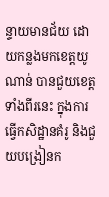ន្ទាយមានជ័យ ដោយកន្លងមកខេត្តយូណាន់ បានជួយខេត្តទាំងពីរនេះ ក្នុងការធ្វើកសិដ្ឋានគំរូ និងជួយបង្រៀនក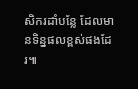សិករដាំបន្លែ ដែលមានទិន្នផលខ្ពស់ផងដែរ៕